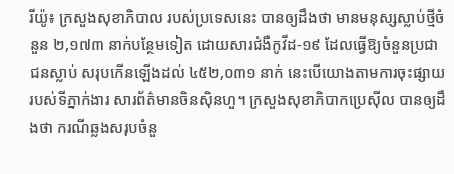រីយ៉ូ៖ ក្រសួងសុខាភិបាល របស់ប្រទេសនេះ បានឲ្យដឹងថា មានមនុស្សស្លាប់ថ្មីចំនួន ២,១៧៣ នាក់បន្ថែមទៀត ដោយសារជំងឺកូវីដ-១៩ ដែលធ្វើឱ្យចំនួនប្រជាជនស្លាប់ សរុបកើនឡើងដល់ ៤៥២,០៣១ នាក់ នេះបើយោងតាមការចុះផ្សាយ របស់ទីភ្នាក់ងារ សារព័ត៌មានចិនស៊ិនហួ។ ក្រសួងសុខាភិបាកប្រេស៊ីល បានឲ្យដឹងថា ករណីឆ្លងសរុបចំនួ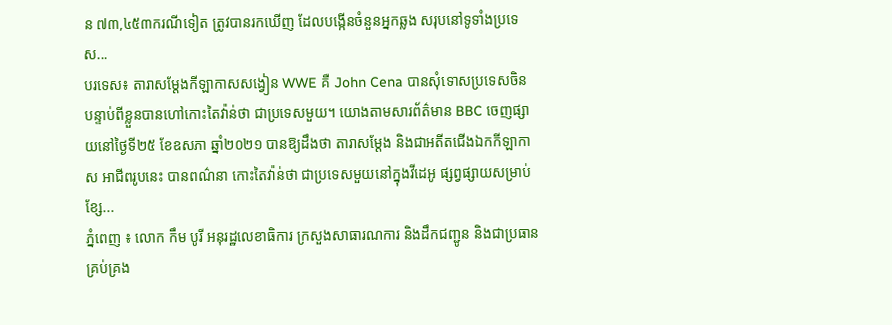ន ៧៣,៤៥៣ករណីទៀត ត្រូវបានរកឃើញ ដែលបង្កើនចំនួនអ្នកឆ្លង សរុបនៅទូទាំងប្រទេស...
បរទេស៖ តារាសម្តែងកីឡាកាសសង្វៀន WWE គឺ John Cena បានសុំទោសប្រទេសចិន បន្ទាប់ពីខ្លួនបានហៅកោះតៃវ៉ាន់ថា ជាប្រទេសមួយ។ យោងតាមសារព័ត៌មាន BBC ចេញផ្សាយនៅថ្ងៃទី២៥ ខែឧសភា ឆ្នាំ២០២១ បានឱ្យដឹងថា តារាសម្តែង និងជាអតីតជើងឯកកីឡាកាស អាជីពរូបនេះ បានពណ៌នា កោះតៃវ៉ាន់ថា ជាប្រទេសមួយនៅក្នុងវីដេអូ ផ្សព្វផ្សាយសម្រាប់ខ្សែ...
ភ្នំពេញ ៖ លោក កឹម បូរី អនុរដ្ឋលេខាធិការ ក្រសួងសាធារណការ និងដឹកជញ្ជូន និងជាប្រធានគ្រប់គ្រង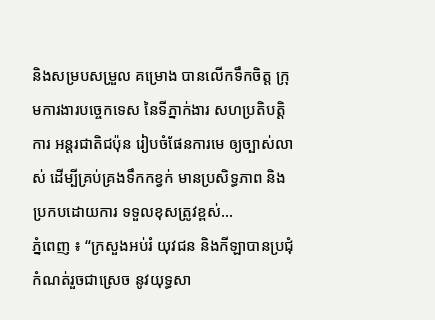និងសម្របសម្រួល គម្រោង បានលើកទឹកចិត្ត ក្រុមការងារបច្ចេកទេស នៃទីភ្នាក់ងារ សហប្រតិបត្តិការ អន្តរជាតិជប៉ុន រៀបចំផែនការមេ ឲ្យច្បាស់លាស់ ដើម្បីគ្រប់គ្រងទឹកកខ្វក់ មានប្រសិទ្ធភាព និងប្រកបដោយការ ទទួលខុសត្រូវខ្ពស់...
ភ្នំពេញ ៖ “ក្រសួងអប់រំ យុវជន និងកីឡាបានប្រជុំ កំណត់រួចជាស្រេច នូវយុទ្ធសា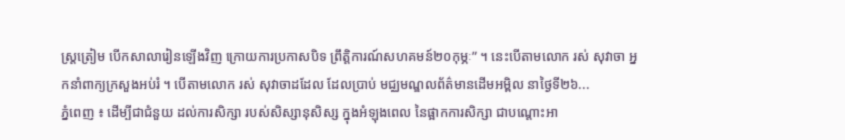ស្ត្រត្រៀម បើកសាលារៀនឡើងវិញ ក្រោយការប្រកាសបិទ ព្រឹត្តិការណ៍សហគមន៍២០កុម្ភៈ” ។ នេះបើតាមលោក រស់ សុវាចា អ្នកនាំពាក្យក្រសួងអប់រំ ។ បើតាមលោក រស់ សុវាចាដដែល ដែលប្រាប់ មជ្ឈមណ្ឌលព័ត៌មានដើមអម្ពិល នាថ្ងៃទី២៦...
ភ្នំពេញ ៖ ដើម្បីជាជំនួយ ដល់ការសិក្សា របស់សិស្សានុសិស្ស ក្នុងអំឡុងពេល នៃផ្អាកការសិក្សា ជាបណ្តោះអា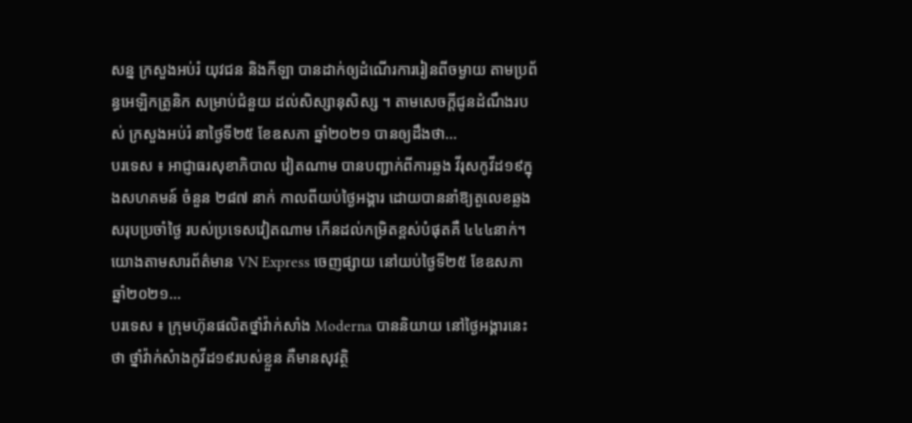សន្ន ក្រសួងអប់រំ យុវជន និងកីឡា បានដាក់ឲ្យដំណើរការរៀនពីចម្ងាយ តាមប្រព័ន្ធអេឡិកត្រូនិក សម្រាប់ជំនួយ ដល់សិស្សានុសិស្ស ។ តាមសេចក្ដីជូនដំណឹងរបស់ ក្រសួងអប់រំ នាថ្ងៃទី២៥ ខែឧសភា ឆ្នាំ២០២១ បានឲ្យដឹងថា...
បរទេស ៖ អាជ្ញាធរសុខាភិបាល វៀតណាម បានបញ្ជាក់ពីការឆ្លង វីរុសកូវីដ១៩ក្នុងសហគមន៍ ចំនួន ២៨៧ នាក់ កាលពីយប់ថ្ងៃអង្គារ ដោយបាននាំឱ្យតួលេខឆ្លង សរុបប្រចាំថ្ងៃ របស់ប្រទេសវៀតណាម កើនដល់កម្រិតខ្ពស់បំផុតគឺ ៤៤៤នាក់។ យោងតាមសារព័ត៌មាន VN Express ចេញផ្សាយ នៅយប់ថ្ងៃទី២៥ ខែឧសភា ឆ្នាំ២០២១...
បរទេស ៖ ក្រុមហ៊ុនផលិតថ្នាំវ៉ាក់សាំង Moderna បាននិយាយ នៅថ្ងៃអង្គារនេះថា ថ្នាំវ៉ាក់សំាងកូវីដ១៩របស់ខ្លួន គឺមានសុវត្ថិ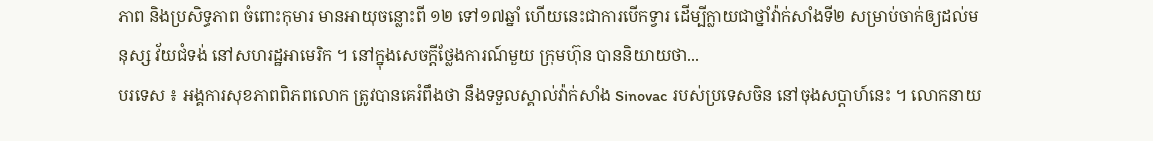ភាព និងប្រសិទ្ធភាព ចំពោះកុមារ មានអាយុចន្លោះពី ១២ ទៅ១៧ឆ្នាំ ហើយនេះជាការបើកទ្វារ ដើម្បីក្លាយជាថ្នាំវ៉ាក់សាំងទី២ សម្រាប់ចាក់ឲ្យដល់មនុស្ស វ័យជំទង់ នៅសហរដ្ឋអាមេរិក ។ នៅក្នុងសេចក្តីថ្លែងការណ៍មួយ ក្រុមហ៊ុន បាននិយាយថា...
បរទេស ៖ អង្គការសុខភាពពិភពលោក ត្រូវបានគេរំពឹងថា នឹងទទួលស្គាល់វ៉ាក់សាំង Sinovac របស់ប្រទេសចិន នៅចុងសប្តាហ៍នេះ ។ លោកនាយ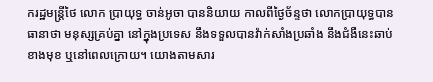ករដ្ឋមន្រ្តីថៃ លោក ប្រាយុទ្ធ ចាន់អូចា បាននិយាយ កាលពីថ្ងៃច័ន្ទថា លោកប្រាយុទ្ធបានធានាថា មនុស្សគ្រប់គ្នា នៅក្នុងប្រទេស នឹងទទួលបានវ៉ាក់សាំងប្រឆាំង នឹងជំងឺនេះឆាប់ខាងមុខ ឬនៅពេលក្រោយ។ យោងតាមសារ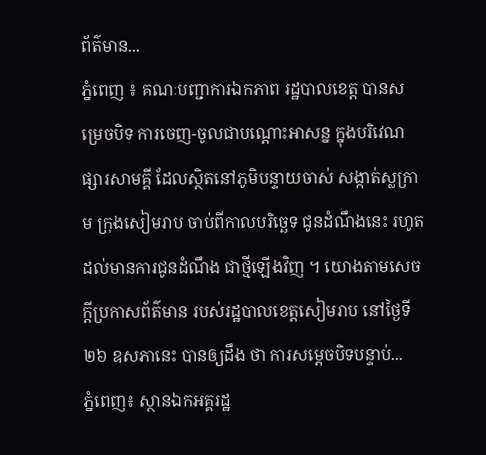ព័ត៌មាន...
ភ្នំពេញ ៖ គណៈបញ្ជាការឯកភាព រដ្ឋបាលខេត្ត បានសម្រេចបិទ ការចេញ-ចូលជាបណ្ដោះអាសន្ន ក្នុងបរិវេណផ្សារសាមគ្គី ដែលស្ថិតនៅភូមិបន្ទាយចាស់ សង្កាត់ស្លក្រាម ក្រុងសៀមរាប ចាប់ពីកាលបរិច្ឆេទ ជូនដំណឹងនេះ រហូតដល់មានការជូនដំណឹង ជាថ្មីឡើងវិញ ។ យោងតាមសេចក្ដីប្រកាសព័ត៌មាន របស់រដ្ឋបាលខេត្តសៀមរាប នៅថ្ងៃទី២៦ ឧសភានេះ បានឲ្យដឹង ថា ការសម្ដេចបិទបន្ទាប់...
ភ្នំពេញ៖ ស្ថានឯកអគ្គរដ្ឋ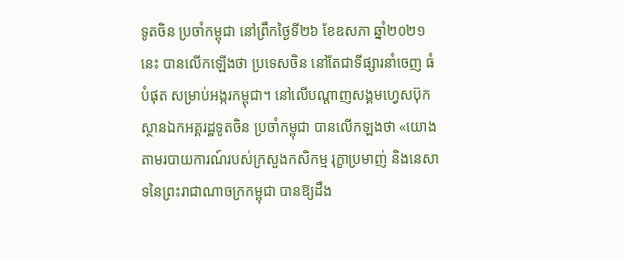ទូតចិន ប្រចាំកម្ពុជា នៅព្រឹកថ្ងៃទី២៦ ខែឧសភា ឆ្នាំ២០២១នេះ បានលើកឡើងថា ប្រទេសចិន នៅតែជាទីផ្សារនាំចេញ ធំបំផុត សម្រាប់អង្ករកម្ពុជា។ នៅលើបណ្ដាញសង្គមហ្វេសប៊ុក ស្ថានឯកអគ្គរដ្ឋទូតចិន ប្រចាំកម្ពុជា បានលើកឡងថា «យោងតាមរបាយការណ៍របស់ក្រសួងកសិកម្ម រុក្ខាប្រមាញ់ និងនេសាទនៃព្រះរាជាណាចក្រកម្ពុជា បានឱ្យដឹង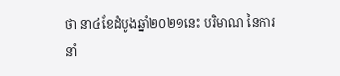ថា នា៤ខែដំបូងឆ្នាំ២០២១នេះ បរិមាណ នៃការនាំ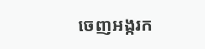ចេញអង្ករក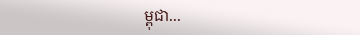ម្ពុជា...